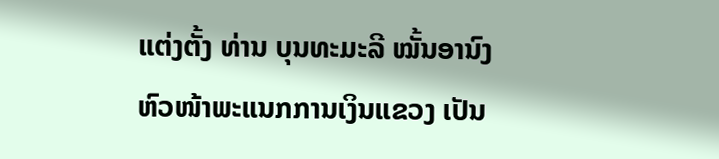ແຕ່ງຕັ້ງ ທ່ານ ບຸນທະມະລີ ໝັ້ນອານົງຫົວໜ້າພະແນກການເງິນແຂວງ ເປັນ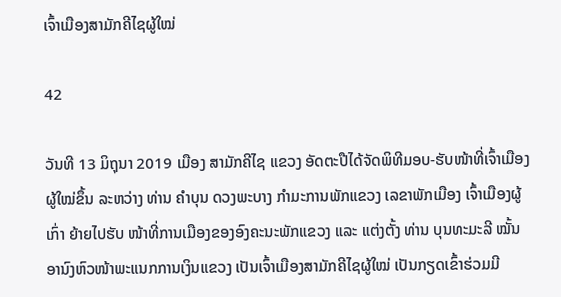ເຈົ້າເມືອງສາມັກຄີໄຊຜູ້ໃໝ່

42

ວັນທີ 13 ມິຖຸນາ 2019 ເມືອງ ສາມັກຄີໄຊ ແຂວງ ອັດຕະປືໄດ້ຈັດພິທີມອບ-ຮັບໜ້າທີ່ເຈົ້າເມືອງຜູ້ໃໝ່ຂຶ້ນ ລະຫວ່າງ ທ່ານ ຄຳບຸນ ດວງພະບາງ ກຳມະການພັກແຂວງ ເລຂາພັກເມືອງ ເຈົ້າເມືອງຜູ້ເກົ່າ ຍ້າຍໄປຮັບ ໜ້າທີ່ການເມືອງຂອງອົງຄະນະພັກແຂວງ ແລະ ແຕ່ງຕັ້ງ ທ່ານ ບຸນທະມະລີ ໝັ້ນອານົງຫົວໜ້າພະແນກການເງິນແຂວງ ເປັນເຈົ້າເມືອງສາມັກຄີໄຊຜູ້ໃໝ່ ເປັນກຽດເຂົ້າຮ່ວມມີ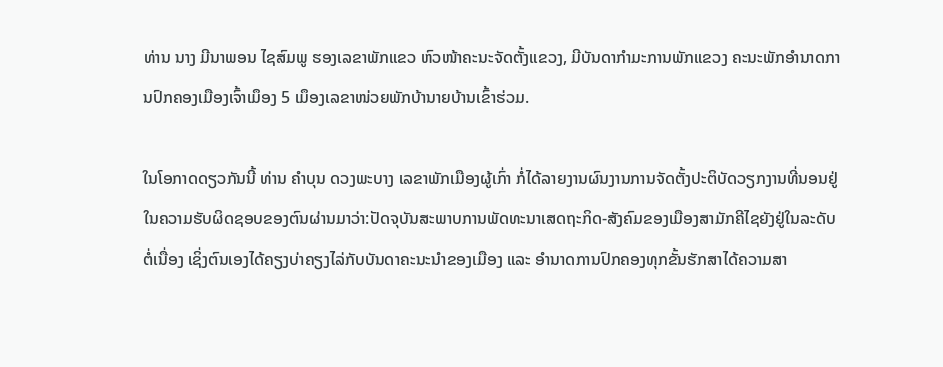ທ່ານ ນາງ ມີນາພອນ ໄຊສົມພູ ຮອງເລຂາພັກແຂວ ຫົວໜ້າຄະນະຈັດຕັ້ງແຂວງ, ມີບັນດາກຳມະການພັກແຂວງ ຄະນະພັກອຳນາດການປົກຄອງເມືອງເຈົ້າເມຶອງ 5 ເມຶອງເລຂາໜ່ວຍພັກບ້ານາຍບ້ານເຂົ້າຮ່ວມ.

ໃນໂອກາດດຽວກັນນີ້ ທ່ານ ຄຳບຸນ ດວງພະບາງ ເລຂາພັກເມືອງຜູ້ເກົ່າ ກໍ່ໄດ້ລາຍງານຜົນງານການຈັດຕັ້ງປະຕິບັດວຽກງານທີ່ນອນຢູ່ໃນຄວາມຮັບຜິດຊອບຂອງຕົນຜ່ານມາວ່າ:ປັດຈຸບັນສະພາບການພັດທະນາເສດຖະກິດ-ສັງຄົມຂອງເມືອງສາມັກຄີໄຊຍັງຢູ່ໃນລະດັບຕໍ່ເນື່ອງ ເຊິ່ງຕົນເອງໄດ້ຄຽງບ່າຄຽງໄລ່ກັບບັນດາຄະນະນໍາຂອງເມືອງ ແລະ ອຳນາດການປົກຄອງທຸກຂັ້ນຮັກສາໄດ້ຄວາມສາ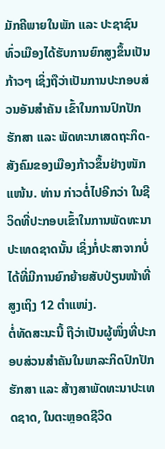ມັກຄີພາຍໃນພັກ ແລະ ປະຊາຊົນທົ່ວເມືອງໄດ້ຮັບການຍົກສູງຂຶ້ນເປັນກ້າວໆ ເຊິ່ງຖືວ່າເປັນການປະກອບສ່ວນອັນສຳຄັນ ເຂົ້າໃນການປົກປັກຮັກສາ ແລະ ພັດທະນາເສດຖະກິດ-ສັງຄົມຂອງເມືອງກ້າວຂຶ້ນຢ່າງໜັກແໜ້ນ. ທ່ານ ກ່າວຕໍ່ໄປອີກວ່າ ໃນຊີວິດທີ່ປະກອບເຂົ້າໃນການພັດທະນາປະເທດຊາດນັ້ນ ເຊິ່ງກໍ່ປະສາຈາກບໍ່ໄດ້ທີ່ມີການຍົກຍ້າຍສັບປ່ຽນໜ້າທີ່ສູງເຖິງ 12 ຕຳແໜ່ງ.
ຕໍ່ທັດສະນະນີ້ ຖືວ່າເປັນຜູ້ໜຶ່ງທີ່ປະກອບສ່ວນສຳຄັນໃນພາລະກິດປົກປັກຮັກສາ ແລະ ສ້າງສາພັດທະນາປະເທດຊາດ, ໃນຕະຫຼອດຊີວິດ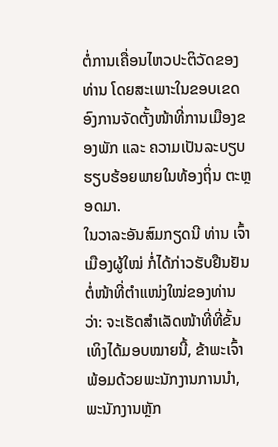ຕໍ່ການເຄື່ອນໄຫວປະຕິວັດຂອງທ່ານ ໂດຍສະເພາະໃນຂອບເຂດອົງການຈັດຕັ້ງໜ້າທີ່ການເມືອງຂອງພັກ ແລະ ຄວາມເປັນລະບຽບຮຽບຮ້ອຍພາຍໃນທ້ອງຖິ່ນ ຕະຫຼອດມາ.
ໃນວາລະອັນສົມກຽດນີ ທ່ານ ເຈົ້າເມືອງຜູ້ໃໝ່ ກໍ່ໄດ້ກ່າວຮັບຢືນຢັນຕໍ່ໜ້າທີ່ຕຳແໜ່ງໃໝ່ຂອງທ່ານວ່າ: ຈະເຮັດສຳເລັດໜ້າທີ່ທີ່ຂັ້ນເທິງໄດ້ມອບໝາຍນີ້, ຂ້າພະເຈົ້າພ້ອມດ້ວຍພະນັກງານການນຳ, ພະນັກງານຫຼັກ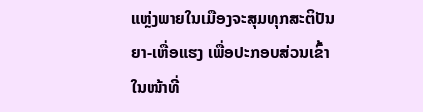ແຫຼ່ງພາຍໃນເມືອງຈະສຸມທຸກສະຕິປັນຍາ-ເຫື່ອແຮງ ເພື່ອປະກອບສ່ວນເຂົ້າໃນໜ້າທີ່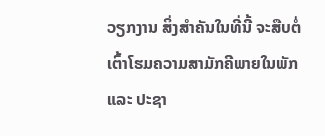ວຽກງານ ສິ່ງສຳຄັນໃນທີ່ນີ້ ຈະສືບຕໍ່ເຕົ້າໂຮມຄວາມສາມັກຄີພາຍໃນພັກ ແລະ ປະຊາ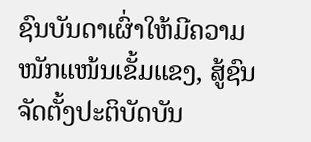ຊົນບັນດາເຜົ່າໃຫ້ມີຄວາມໜັກແໜ້ນເຂັ້ມແຂງ, ສູ້ຊົນຈັດຕັ້ງປະຕິບັດບັນ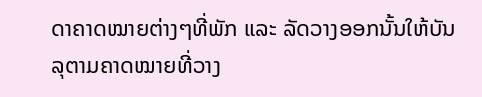ດາຄາດໝາຍຕ່າງໆທີ່ພັກ ແລະ ລັດວາງອອກນັ້ນໃຫ້ບັນລຸຕາມຄາດໝາຍທີ່ວາງ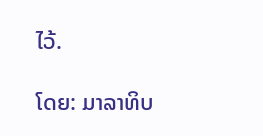ໄວ້.

ໂດຍ: ມາລາທິບ